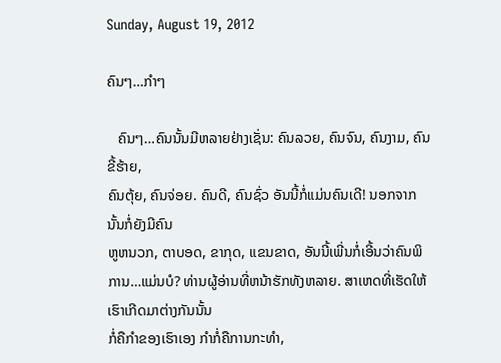Sunday, August 19, 2012

ຄົນໆ…ກຳໆ

   ຄົນໆ…ຄົນນັ້ນມີຫລາຍຢ່າງເຊັ່ນ: ຄົນລວຍ, ຄົນຈົນ, ຄົນງາມ, ຄົນຂີ້ຮ້າຍ,
ຄົນຕຸ້ຍ, ຄົນຈ່ອຍ. ຄົນດີ, ຄົນຊົ່ວ ອັນນີ້ກໍ່ແມ່ນຄົນເດີ! ນອກຈາກນັ້ນກໍ່ຍັງມີຄົນ
ຫູຫນວກ, ຕາບອດ, ຂາກຸດ, ແຂນຂາດ, ອັນນີ້ເພີ່ນກໍ່ເອີ້ນວ່າຄົນພິການ…ແມ່ນບໍ? ທ່ານຜູ້ອ່ານທີ່ຫນ້າຮັກທັງຫລາຍ. ສາເຫດທີ່ເຮັດໃຫ້ເຮົາເກີດມາຕ່າງກັນນັ້ນ
ກໍ່ຄືກຳຂອງເຮົາເອງ ກໍາກໍ່ຄືການກະທໍາ,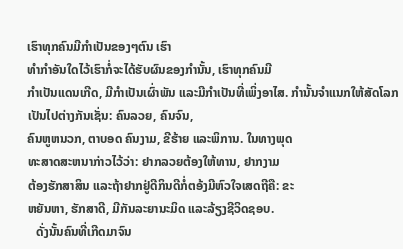ເຮົາທຸກຄົນມີກໍາເປັນຂອງໆຕົນ ເຮົາ
ທໍາກໍາອັນໃດໄວ້ເຮົາກໍ່ຈະໄດ້ຮັບຜົນຂອງກໍານັ້ນ, ເຮົາທຸກຄົນມີ
ກໍາເປັນແດນເກີດ, ມີກໍາເປັນເຜົ່າພັນ ແລະມີກໍາເປັນທີ່ເພິ່ງອາໄສ. ກໍານັ້ນຈຳແນກໃຫ້ສັດໂລກເປັນໄປຕ່າງກັນເຊັ່ນ: ຄົນລວຍ, ຄົນຈົນ,
ຄົນຫູຫນວກ, ຕາບອດ ຄົນງາມ, ຂີຮ້າຍ ແລະພິການ. ໃນທາງພຸດ
ທະສາດສະຫນາກ່າວໄວ້ວ່າ: ຢາກລວຍຕ້ອງໃຫ້ທານ, ຢາກງາມ
ຕ້ອງຮັກສາສິນ ແລະຖ້າຢາກຢູ່ດີກິນດີກໍ່ຕອ້ງມີຫົວໃຈເສດຖີຄື: ຂະ
ຫຍັນຫາ, ຮັກສາດີ, ມີກັນລະຍານະມິດ ແລະລ້ຽງຊີວິດຊອບ.
   ດັ່ງນັ້ນຄົນທີ່ເກີດມາຈົນ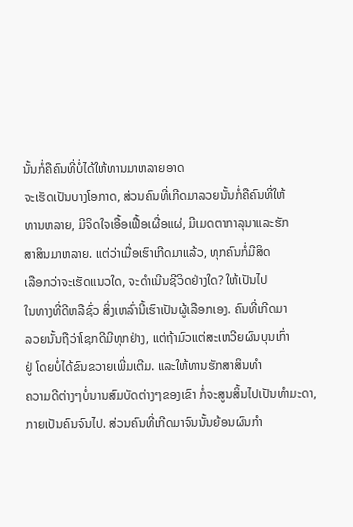ນັ້ນກໍ່ຄືຄົນທີ່ບໍ່ໄດ້ໃຫ້ທານມາຫລາຍອາດ
ຈະເຮັດເປັນບາງໂອກາດ, ສ່ວນຄົນທີ່ເກີດມາລວຍນັ້ນກໍ່ຄືຄົນທີ່ໃຫ້
ທານຫລາຍ, ມີຈິດໃຈເອື້ອເຟື້ອເຜື່ອແຜ່, ມີເມດຕາກາລຸນາແລະຮັກ
ສາສິນມາຫລາຍ. ແຕ່ວ່າເມື່ອເຮົາເກີດມາແລ້ວ, ທຸກຄົນກໍ່ມີສິດ
ເລືອກວ່າຈະເຮັດແນວໃດ, ຈະດໍາເນີນຊີວິດຢ່າງໃດ? ໃຫ້ເປັນໄປ
ໃນທາງທີ່ດີຫລືຊົ່ວ ສິ່ງເຫລົ່ານີ້ເຮົາເປັນຜູ້ເລືອກເອງ. ຄົນທີ່ເກີດມາ
ລວຍນັ້ນຖືວ່າໂຊກດີມີທຸກຢ່າງ, ແຕ່ຖ້າມົວແຕ່ສະເຫວີຍຜົນບຸນເກົ່າ
ຢູ່ ໂດຍບໍ່ໄດ້ຂົນຂວາຍເພີ່ມເຕີມ. ແລະໃຫ້ທານຮັກສາສິນທຳ
ຄວາມດີຕ່າງໆບໍ່ນານສົມບັດຕ່າງໆຂອງເຂົາ ກໍ່ຈະສູນສິ້ນໄປເປັນທຳມະດາ,
ກາຍເປັນຄົນຈົນໄປ. ສ່ວນຄົນທີ່ເກີດມາຈົນນັ້ນຍ້ອນຜົນກໍາ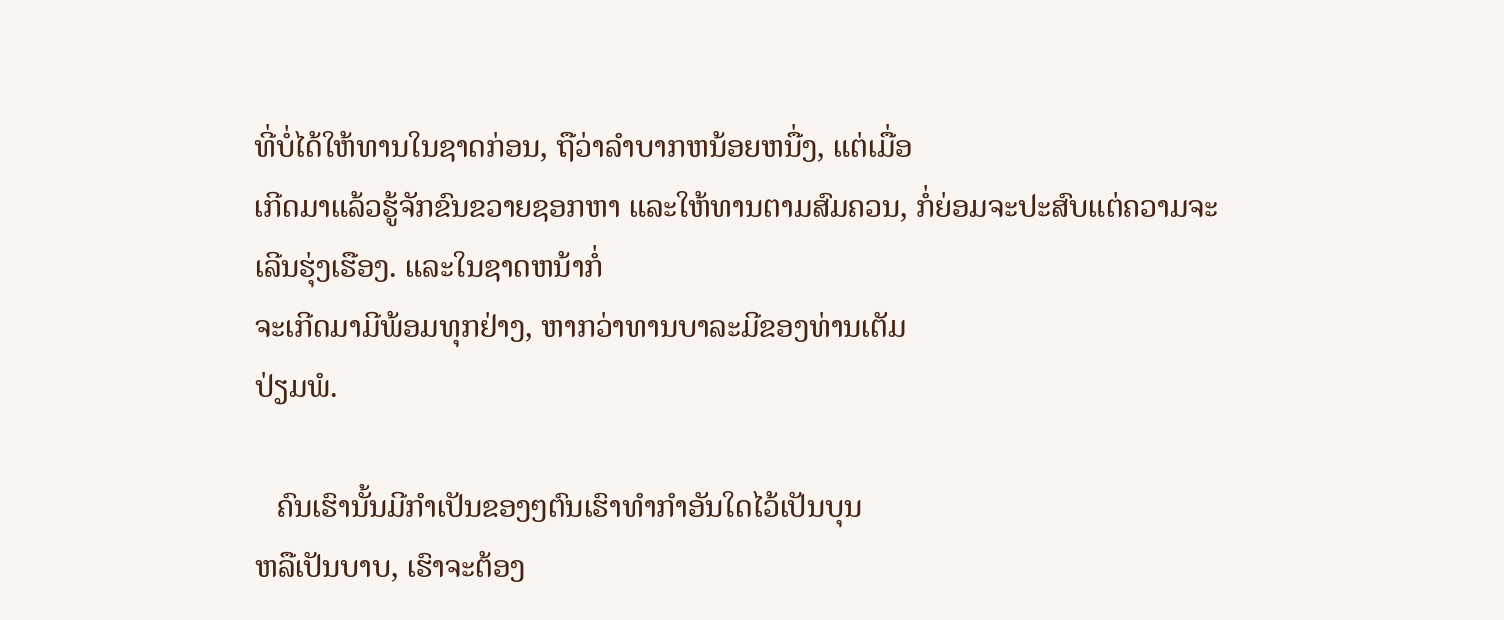ທີ່ບໍ່ໄດ້ໃຫ້ທານໃນຊາດກ່ອນ, ຖືວ່າລຳບາກຫນ້ອຍຫນື່ງ, ແຕ່ເມື່ອ
ເກີດມາແລ້ວຮູ້ຈັກຂົນຂວາຍຊອກຫາ ແລະໃຫ້ທານຕາມສົມຄວນ, ກໍ່ຍ່ອມຈະປະສົບແຕ່ຄວາມຈະເລີນຮຸ່ງເຮືອງ. ແລະໃນຊາດຫນ້າກໍ່
ຈະເກີດມາມີພ້ອມທຸກຢ່າງ, ຫາກວ່າທານບາລະມີຂອງທ່ານເຕັມ
ປ່ຽມພໍ.

   ຄົນເຮົານັ້ນມີກໍາເປັນຂອງໆຕົນເຮົາທໍາກໍາອັນໃດໄວ້ເປັນບຸນ
ຫລືເປັນບາບ, ເຮົາຈະຕ້ອງ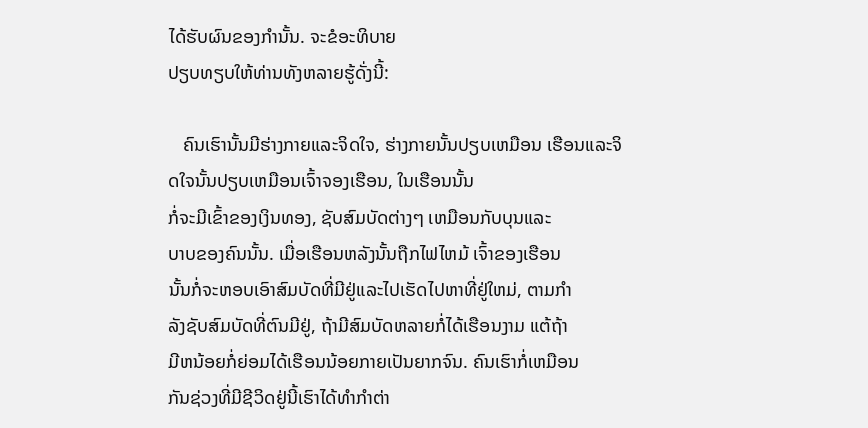ໄດ້ຮັບຜົນຂອງກຳນັ້ນ. ຈະຂໍອະທິບາຍ
ປຽບທຽບໃຫ້ທ່ານທັງຫລາຍຮູ້ດັ່ງນີ້:

   ຄົນເຮົານັ້ນມີຮ່າງກາຍແລະຈິດໃຈ, ຮ່າງກາຍນັ້ນປຽບເຫມືອນ ເຮືອນແລະຈິດໃຈນັ້ນປຽບເຫມືອນເຈົ້າຈອງເຮືອນ, ໃນເຮືອນນັ້ນ
ກໍ່ຈະມີເຂົ້າຂອງເງິນທອງ, ຊັບສົມບັດຕ່າງໆ ເຫມືອນກັບບຸນແລະ
ບາບຂອງຄົນນັ້ນ. ເມື່ອເຮືອນຫລັງນັ້ນຖືກໄຟໄຫມ້ ເຈົ້າຂອງເຮືອນ
ນັ້ນກໍ່ຈະຫອບເອົາສົມບັດທີ່ມີຢູ່ແລະໄປເຮັດໄປຫາທີ່ຢູ່ໃຫມ່, ຕາມກຳ
ລັງຊັບສົມບັດທີ່ຕົນມີຢູ່, ຖ້າມີສົມບັດຫລາຍກໍ່ໄດ້ເຮືອນງາມ ແຕ້ຖ້າ
ມີຫນ້ອຍກໍ່ຍ່ອມໄດ້ເຮືອນນ້ອຍກາຍເປັນຍາກຈົນ. ຄົນເຮົາກໍ່ເຫມືອນ
ກັນຊ່ວງທີ່ມີຊີວິດຢູ່ນີ້ເຮົາໄດ້ທຳກຳຕ່າ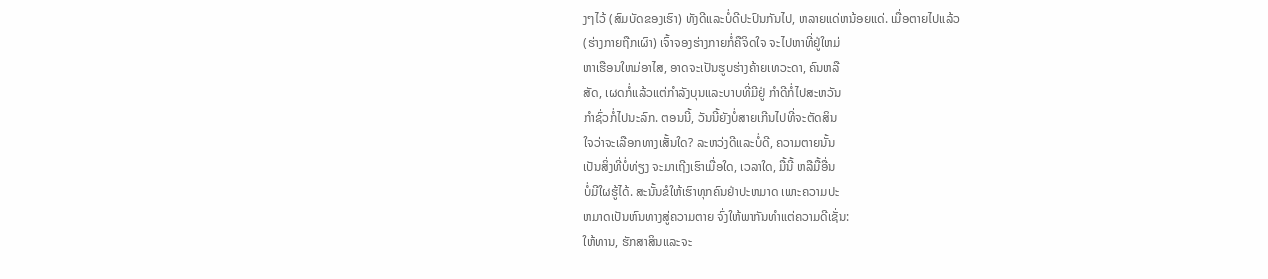ງໆໄວ້ (ສົມບັດຂອງເຮົາ) ທັງດີແລະບໍ່ດີປະປົນກັນໄປ, ຫລາຍແດ່ຫນ້ອຍແດ່. ເມື່ອຕາຍໄປແລ້ວ
(ຮ່າງກາຍຖືກເຜົາ) ເຈົ້າຈອງຮ່າງກາຍກໍ່ຄືຈິດໃຈ ຈະໄປຫາທີ່ຢູ່ໃຫມ່
ຫາເຮືອນໃຫມ່ອາໄສ, ອາດຈະເປັນຮູບຮ່າງຄ້າຍເທວະດາ, ຄົນຫລື
ສັດ, ເຜດກໍ່ແລ້ວແຕ່ກຳລັງບຸນແລະບາບທີ່ມີຢູ່ ກຳດີກໍ່ໄປສະຫວັນ
ກຳຊົ່ວກໍ່ໄປນະລົກ. ຕອນນີ້, ວັນນີ້ຍັງບໍ່ສາຍເກີນໄປທີ່ຈະຕັດສິນ
ໃຈວ່າຈະເລືອກທາງເສັ້ນໃດ? ລະຫວ່ງດີແລະບໍ່ດີ, ຄວາມຕາຍນັ້ນ
ເປັນສິ່ງທີ່ບໍ່ທ່ຽງ ຈະມາເຖີງເຮົາເມື່ອໃດ, ເວລາໃດ, ມື້ນີ້ ຫລືມື້ອື່ນ
ບໍ່ມີໃຜຮູ້ໄດ້. ສະນັ້ນຂໍໃຫ້ເຮົາທຸກຄົນຢ່າປະຫມາດ ເພາະຄວາມປະ
ຫມາດເປັນຫົນທາງສູ່ຄວາມຕາຍ ຈົ່ງໃຫ້ພາກັນທຳແຕ່ຄວາມດີເຊັ່ນ:
ໃຫ້ທານ, ຮັກສາສິນແລະຈະ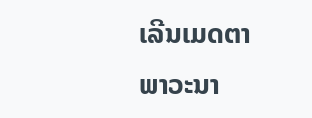ເລີນເມດຕາພາວະນາ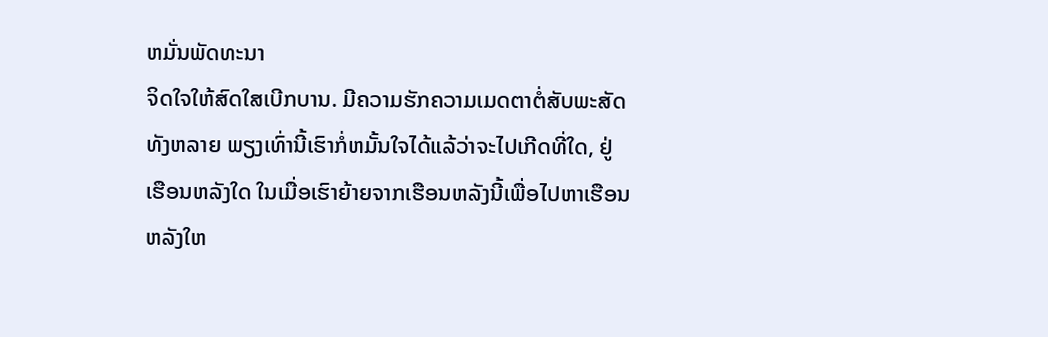ຫມັ່ນພັດທະນາ
ຈິດໃຈໃຫ້ສົດໃສເບີກບານ. ມີຄວາມຮັກຄວາມເມດຕາຕໍ່ສັບພະສັດ
ທັງຫລາຍ ພຽງເທົ່ານີ້ເຮົາກໍ່ຫມັ້ນໃຈໄດ້ແລ້ວ່າຈະໄປເກີດທີ່ໃດ, ຢູ່
ເຮືອນຫລັງໃດ ໃນເມື່ອເຮົາຍ້າຍຈາກເຮືອນຫລັງນີ້ເພື່ອໄປຫາເຮືອນ
ຫລັງໃຫ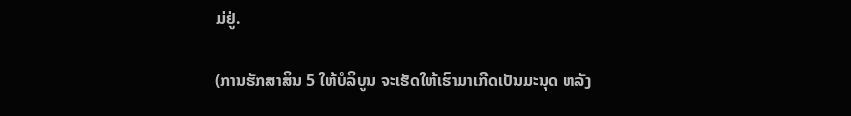ມ່ຢູ່.

(ການຮັກສາສິນ 5 ໃຫ້ບໍລິບູນ ຈະເຮັດໃຫ້ເຮົາມາເກີດເປັນມະນຸດ ຫລັງ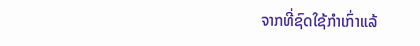ຈາກທີ່ຊົດໃຊ້ກຳເກົ່າແລ້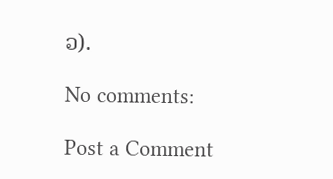ວ).

No comments:

Post a Comment